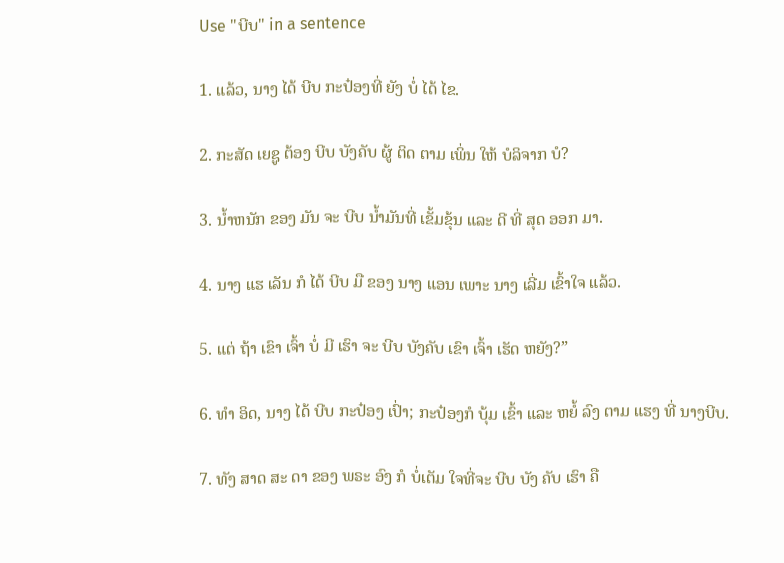Use "ບີບ" in a sentence

1. ແລ້ວ, ນາງ ໄດ້ ບີບ ກະປ໋ອງທີ່ ຍັງ ບໍ່ ໄດ້ ໄຂ.

2. ກະສັດ ເຍຊູ ຕ້ອງ ບີບ ບັງຄັບ ຜູ້ ຕິດ ຕາມ ເພິ່ນ ໃຫ້ ບໍລິຈາກ ບໍ?

3. ນ້ຳຫນັກ ຂອງ ມັນ ຈະ ບີບ ນ້ຳມັນທີ່ ເຂັ້ມຂຸ້ນ ແລະ ດີ ທີ່ ສຸດ ອອກ ມາ.

4. ນາງ ແຮ ເລັນ ກໍ ໄດ້ ບີບ ມື ຂອງ ນາງ ແອນ ເພາະ ນາງ ເລີ່ມ ເຂົ້າໃຈ ແລ້ວ.

5. ແຕ່ ຖ້າ ເຂົາ ເຈົ້າ ບໍ່ ມີ ເຮົາ ຈະ ບີບ ບັງຄັບ ເຂົາ ເຈົ້າ ເຮັດ ຫຍັງ?”

6. ທໍາ ອິດ, ນາງ ໄດ້ ບີບ ກະປ໋ອງ ເປົ່າ; ກະປ໋ອງກໍ ບຸ້ມ ເຂົ້າ ແລະ ຫຍໍ້ ລົງ ຕາມ ແຮງ ທີ່ ນາງບີບ.

7. ທັງ ສາດ ສະ ດາ ຂອງ ພຣະ ອົງ ກໍ ບໍ່ເຕັມ ໃຈທີ່ຈະ ບີບ ບັງ ຄັບ ເຮົາ ຄື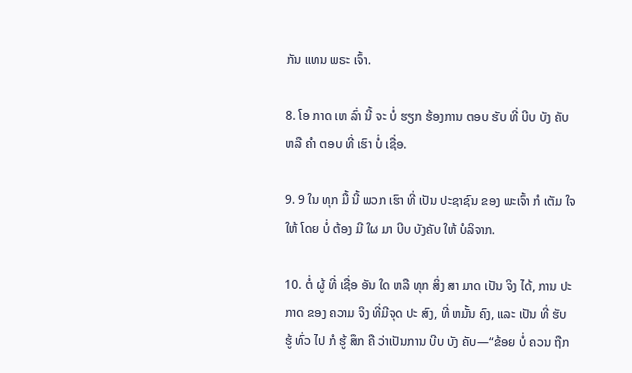ກັນ ແທນ ພຣະ ເຈົ້າ.

8. ໂອ ກາດ ເຫ ລົ່າ ນີ້ ຈະ ບໍ່ ຮຽກ ຮ້ອງການ ຕອບ ຮັບ ທີ່ ບີບ ບັງ ຄັບ ຫລື ຄໍາ ຕອບ ທີ່ ເຮົາ ບໍ່ ເຊື່ອ.

9. 9 ໃນ ທຸກ ມື້ ນີ້ ພວກ ເຮົາ ທີ່ ເປັນ ປະຊາຊົນ ຂອງ ພະເຈົ້າ ກໍ ເຕັມ ໃຈ ໃຫ້ ໂດຍ ບໍ່ ຕ້ອງ ມີ ໃຜ ມາ ບີບ ບັງຄັບ ໃຫ້ ບໍລິຈາກ.

10. ຕໍ່ ຜູ້ ທີ່ ເຊື່ອ ອັນ ໃດ ຫລື ທຸກ ສິ່ງ ສາ ມາດ ເປັນ ຈິງ ໄດ້, ການ ປະ ກາດ ຂອງ ຄວາມ ຈິງ ທີ່ມີຈຸດ ປະ ສົງ, ທີ່ ຫມັ້ນ ຄົງ, ແລະ ເປັນ ທີ່ ຮັບ ຮູ້ ທົ່ວ ໄປ ກໍ ຮູ້ ສຶກ ຄື ວ່າເປັນການ ບີບ ບັງ ຄັບ—“ຂ້ອຍ ບໍ່ ຄວນ ຖືກ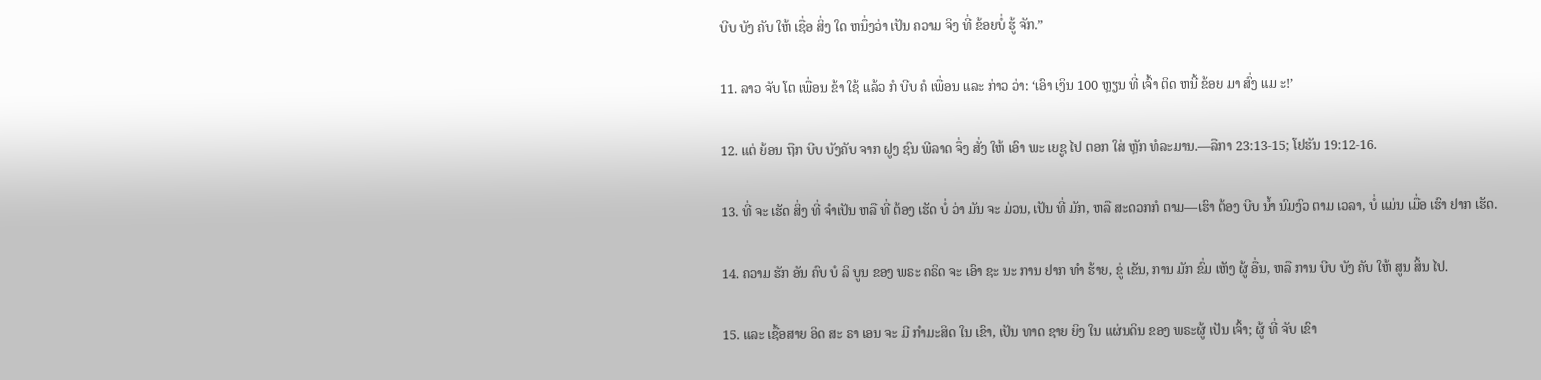ບີບ ບັງ ຄັບ ໃຫ້ ເຊື່ອ ສິ່ງ ໃດ ຫນຶ່ງວ່າ ເປັນ ຄວາມ ຈິງ ທີ່ ຂ້ອຍບໍ່ ຮູ້ ຈັກ.”

11. ລາວ ຈັບ ໂຕ ເພື່ອນ ຂ້າ ໃຊ້ ແລ້ວ ກໍ ບີບ ຄໍ ເພື່ອນ ແລະ ກ່າວ ວ່າ: ‘ເອົາ ເງິນ 100 ຫຼຽນ ທີ່ ເຈົ້າ ຕິດ ຫນີ້ ຂ້ອຍ ມາ ສົ່ງ ແມ ະ!’

12. ແຕ່ ຍ້ອນ ຖືກ ບີບ ບັງຄັບ ຈາກ ຝູງ ຊົນ ພີລາດ ຈຶ່ງ ສັ່ງ ໃຫ້ ເອົາ ພະ ເຍຊູ ໄປ ຕອກ ໃສ່ ຫຼັກ ທໍລະມານ.—ລືກາ 23:13-15; ໂຢຮັນ 19:12-16.

13. ທີ່ ຈະ ເຮັດ ສິ່ງ ທີ່ ຈໍາເປັນ ຫລື ທີ່ ຕ້ອງ ເຮັດ ບໍ່ ວ່າ ມັນ ຈະ ມ່ວນ, ເປັນ ທີ່ ມັກ, ຫລື ສະດວກກໍ ຕາມ—ເຮົາ ຕ້ອງ ບີບ ນ້ຳ ນົມງົວ ຕາມ ເວລາ, ບໍ່ ແມ່ນ ເມື່ອ ເຮົາ ຢາກ ເຮັດ.

14. ຄວາມ ຮັກ ອັນ ຄົບ ບໍ ລິ ບູນ ຂອງ ພຣະ ຄຣິດ ຈະ ເອົາ ຊະ ນະ ການ ຢາກ ທໍາ ຮ້າຍ, ຂູ່ ເຂັນ, ການ ມັກ ຂົ່ມ ເຫັງ ຜູ້ ອື່ນ, ຫລື ການ ບີບ ບັງ ຄັບ ໃຫ້ ສູນ ສິ້ນ ໄປ.

15. ແລະ ເຊື້ອສາຍ ອິດ ສະ ຣາ ເອນ ຈະ ມີ ກໍາມະສິດ ໃນ ເຂົາ, ເປັນ ທາດ ຊາຍ ຍິງ ໃນ ແຜ່ນດິນ ຂອງ ພຣະຜູ້ ເປັນ ເຈົ້າ; ຜູ້ ທີ່ ຈັບ ເຂົາ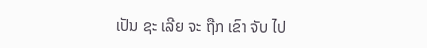ເປັນ ຊະ ເລີຍ ຈະ ຖືກ ເຂົາ ຈັບ ໄປ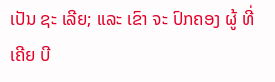ເປັນ ຊະ ເລີຍ; ແລະ ເຂົາ ຈະ ປົກຄອງ ຜູ້ ທີ່ ເຄີຍ ບີ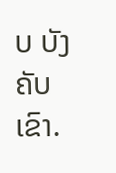ບ ບັງຄັບ ເຂົາ.